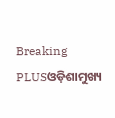Breaking PLUSଓଡ଼ିଶାମୁଖ୍ୟ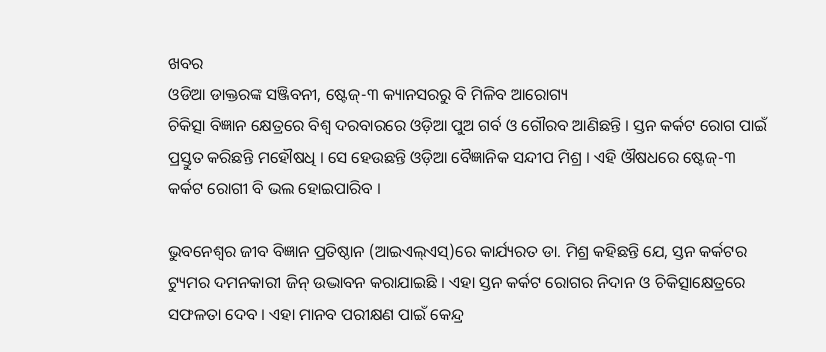ଖବର
ଓଡିଆ ଡାକ୍ତରଙ୍କ ସଞ୍ଜିବନୀ, ଷ୍ଟେଜ୍-୩ କ୍ୟାନସରରୁ ବି ମିଳିବ ଆରୋଗ୍ୟ
ଚିକିତ୍ସା ବିଜ୍ଞାନ କ୍ଷେତ୍ରରେ ବିଶ୍ୱ ଦରବାରରେ ଓଡ଼ିଆ ପୁଅ ଗର୍ବ ଓ ଗୌରବ ଆଣିଛନ୍ତି । ସ୍ତନ କର୍କଟ ରୋଗ ପାଇଁ ପ୍ରସ୍ତୁତ କରିଛନ୍ତି ମହୌଷଧି । ସେ ହେଉଛନ୍ତି ଓଡ଼ିଆ ବୈଜ୍ଞାନିକ ସନ୍ଦୀପ ମିଶ୍ର । ଏହି ଔଷଧରେ ଷ୍ଟେଜ୍-୩ କର୍କଟ ରୋଗୀ ବି ଭଲ ହୋଇପାରିବ ।

ଭୁବନେଶ୍ୱର ଜୀବ ବିଜ୍ଞାନ ପ୍ରତିଷ୍ଠାନ (ଆଇଏଲ୍ଏସ୍)ରେ କାର୍ଯ୍ୟରତ ଡା. ମିଶ୍ର କହିଛନ୍ତି ଯେ, ସ୍ତନ କର୍କଟର ଟ୍ୟୁମର ଦମନକାରୀ ଜିନ୍ ଉଦ୍ଭାବନ କରାଯାଇଛି । ଏହା ସ୍ତନ କର୍କଟ ରୋଗର ନିଦାନ ଓ ଚିକିତ୍ସାକ୍ଷେତ୍ରରେ ସଫଳତା ଦେବ । ଏହା ମାନବ ପରୀକ୍ଷଣ ପାଇଁ କେନ୍ଦ୍ର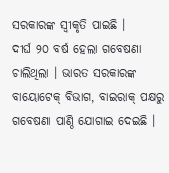ସରକାରଙ୍କ ସ୍ୱୀକୃତି ପାଇଛି ।
ଦୀର୍ଘ ୨୦ ବର୍ଷ ହେଲା ଗବେଷଣା ଚାଲିଥିଲା । ଭାରତ ସରକାରଙ୍କ ବାୟୋଟେକ୍ ବିଭାଗ, ବାଇରାକ୍ ପକ୍ଷରୁ ଗବେଷଣା ପାଣ୍ଠି ଯୋଗାଇ ଦେଇଛି ।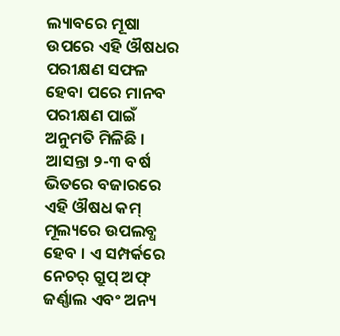ଲ୍ୟାବରେ ମୂଷା ଉପରେ ଏହି ଔଷଧର ପରୀକ୍ଷଣ ସଫଳ ହେବା ପରେ ମାନବ ପରୀକ୍ଷଣ ପାଇଁ ଅନୁମତି ମିଳିଛି । ଆସନ୍ତା ୨-୩ ବର୍ଷ ଭିତରେ ବଜାରରେ ଏହି ଔଷଧ କମ୍ ମୂଲ୍ୟରେ ଉପଲବ୍ଧ ହେବ । ଏ ସମ୍ପର୍କରେ ନେଚର୍ ଗ୍ରୁପ୍ ଅଫ୍ ଜର୍ଣ୍ଣାଲ ଏବଂ ଅନ୍ୟ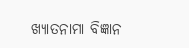ଖ୍ୟାତନାମା ବିଜ୍ଞାନ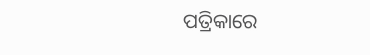ପତ୍ରିକାରେ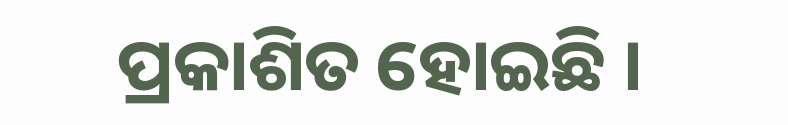ପ୍ରକାଶିତ ହୋଇଛି ।